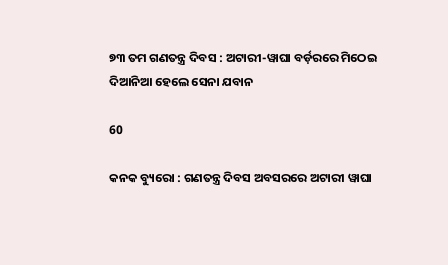୭୩ ତମ ଗଣତନ୍ତ୍ର ଦିବସ : ଅଟାରୀ-ୱାଘା ବର୍ଡ଼ରରେ ମିଠେଇ ଦିଆନିଆ ହେଲେ ସେନା ଯବାନ

60

କନକ ବ୍ୟୁରୋ : ଗଣତନ୍ତ୍ର ଦିବସ ଅବସରରେ ଅଟାରୀ ୱାଘା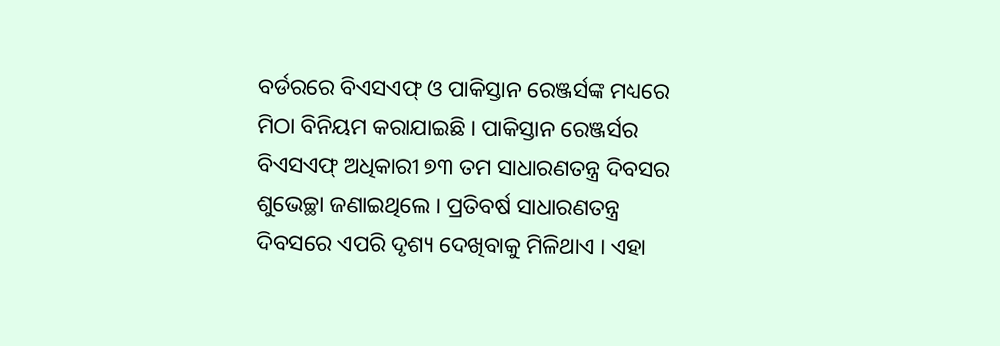ବର୍ଡରରେ ବିଏସଏଫ୍ ଓ ପାକିସ୍ତାନ ରେଞ୍ଜର୍ସଙ୍କ ମଧ୍ୟରେ ମିଠା ବିନିୟମ କରାଯାଇଛି । ପାକିସ୍ତାନ ରେଞ୍ଜର୍ସର ବିଏସଏଫ୍ ଅଧିକାରୀ ୭୩ ତମ ସାଧାରଣତନ୍ତ୍ର ଦିବସର ଶୁଭେଚ୍ଛା ଜଣାଇଥିଲେ । ପ୍ରତିବର୍ଷ ସାଧାରଣତନ୍ତ୍ର ଦିବସରେ ଏପରି ଦୃଶ୍ୟ ଦେଖିବାକୁ ମିଳିଥାଏ । ଏହା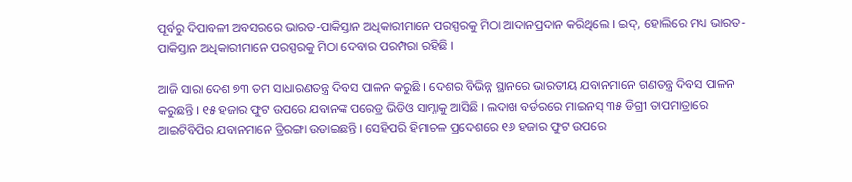ପୂର୍ବରୁ ଦିପାବଳୀ ଅବସରରେ ଭାରତ-ପାକିସ୍ତାନ ଅଧିକାରୀମାନେ ପରସ୍ପରକୁ ମିଠା ଆଦାନପ୍ରଦାନ କରିଥିଲେ । ଇଦ୍, ହୋଲିରେ ମଧ୍ୟ ଭାରତ-ପାକିସ୍ତାନ ଅଧିକାରୀମାନେ ପରସ୍ପରକୁ ମିଠା ଦେବାର ପରମ୍ପରା ରହିଛି ।

ଆଜି ସାରା ଦେଶ ୭୩ ତମ ସାଧାରଣତନ୍ତ୍ର ଦିବସ ପାଳନ କରୁଛି । ଦେଶର ବିଭିନ୍ନ ସ୍ଥାନରେ ଭାରତୀୟ ଯବାନମାନେ ଗଣତନ୍ତ୍ର ଦିବସ ପାଳନ କରୁଛନ୍ତି । ୧୫ ହଜାର ଫୁଟ ଉପରେ ଯବାନଙ୍କ ପରେଡ୍ର ଭିଡିଓ ସାମ୍ନାକୁ ଆସିଛି । ଲଦାଖ ବର୍ଡରରେ ମାଇନସ୍ ୩୫ ଡିଗ୍ରୀ ତାପମାତ୍ରାରେ ଆଇଟିବିପିର ଯବାନମାନେ ତ୍ରିରଙ୍ଗା ଉଡାଇଛନ୍ତି । ସେହିପରି ହିମାଚଳ ପ୍ରଦେଶରେ ୧୬ ହଜାର ଫୁଟ ଉପରେ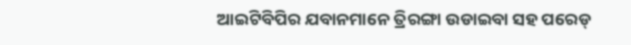ଆଇଟିବିପିର ଯବାନମାନେ ତ୍ରିରଙ୍ଗା ଉଡାଇବା ସହ ପରେଡ୍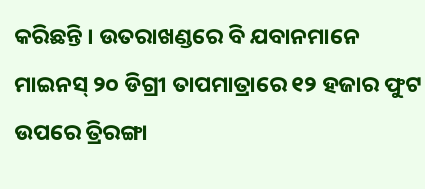କରିଛନ୍ତି । ଉତରାଖଣ୍ଡରେ ବି ଯବାନମାନେ ମାଇନସ୍ ୨୦ ଡିଗ୍ରୀ ତାପମାତ୍ରାରେ ୧୨ ହଜାର ଫୁଟ ଉପରେ ତ୍ରିରଙ୍ଗା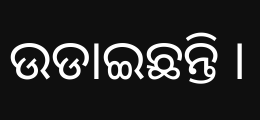ଉଡାଇଛନ୍ତି ।